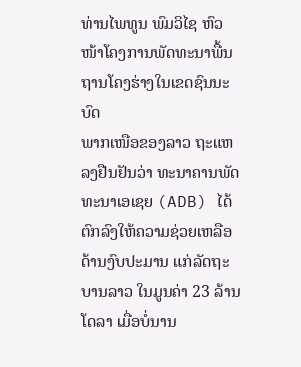ທ່ານໄພທູນ ພົມວິໄຊ ຫົວໜ້າໂຄງການພັດທະນາພື້ນຖານໂຄງຮ່າງໃນເຂດຊົນນະບົດ
ພາກເໜືອຂອງລາວ ຖະແຫລງຢືນຢັນວ່າ ທະນາຄານພັດທະນາເອເຊຍ (ADB) ໄດ້
ຕົກລົງໃຫ້ຄວາມຊ່ວຍເຫລືອດ້ານງົບປະມານ ແກ່ລັດຖະບານລາວ ໃນມູນຄ່າ 23 ລ້ານ
ໂດລາ ເມື່ອບໍ່ນານ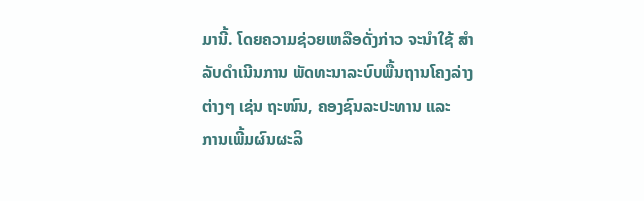ມານີ້. ໂດຍຄວາມຊ່ວຍເຫລືອດັ່ງກ່າວ ຈະນໍາໃຊ້ ສໍາລັບດໍາເນີນການ ພັດທະນາລະບົບພື້ນຖານໂຄງລ່າງຕ່າງໆ ເຊ່ນ ຖະໜົນ, ຄອງຊົນລະປະທານ ແລະ
ການເພີ້ມຜົນຜະລິ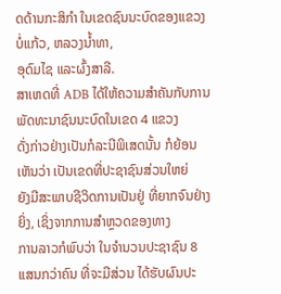ດດ້ານກະສິກໍາ ໃນເຂດຊົນນະບົດຂອງແຂວງບໍ່ແກ້ວ, ຫລວງນໍ້າທາ,
ອຸດົມໄຊ ແລະຜົ້ງສາລີ.
ສາເຫດທີ່ ADB ໄດ້ໃຫ້ຄວາມສໍາຄັນກັບການພັດທະນາຊົນນະບົດໃນເຂດ 4 ແຂວງ
ດັ່ງກ່າວຢ່າງເປັນກໍລະນີພິເສດນັ້ນ ກໍຍ້ອນເຫັນວ່າ ເປັນເຂດທີ່ປະຊາຊົນສ່ວນໃຫຍ່
ຍັງມີສະພາບຊີວິດການເປັນຢູ່ ທີ່ຍາກຈົນຢ່າງ ຍິ່ງ, ເຊິ່ງຈາກການສໍາຫຼວດຂອງທາງ
ການລາວກໍພົບວ່າ ໃນຈໍານວນປະຊາຊົນ 8 ແສນກວ່າຄົນ ທີ່ຈະມີສ່ວນ ໄດ້ຮັບຜົນປະ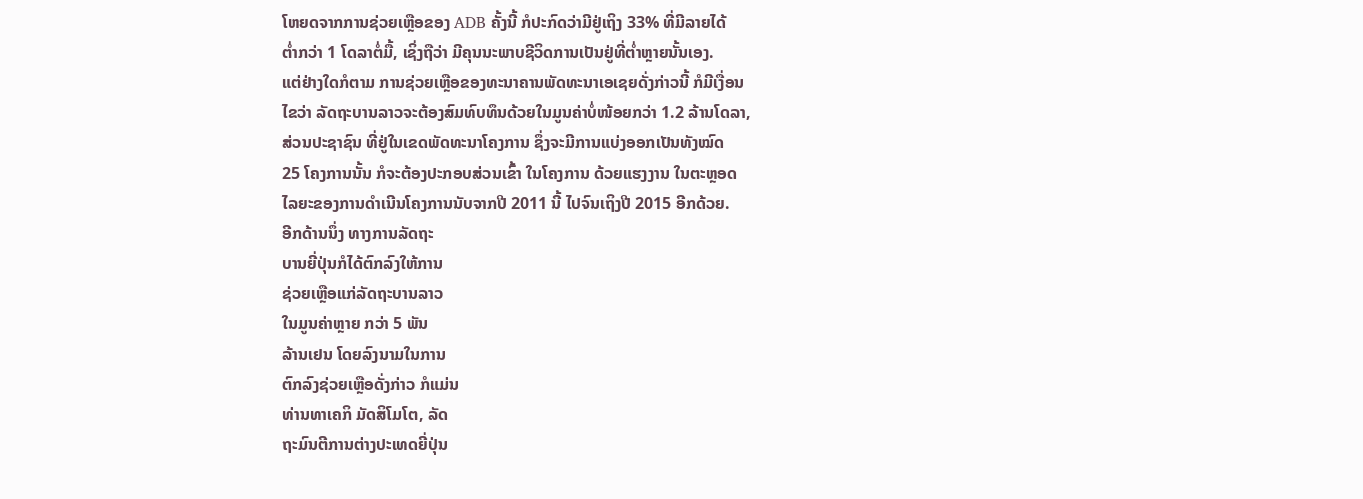ໂຫຍດຈາກການຊ່ວຍເຫຼືອຂອງ ADB ຄັ້ງນີ້ ກໍປະກົດວ່າມີຢູ່ເຖິງ 33% ທີ່ມີລາຍໄດ້
ຕໍ່າກວ່າ 1 ໂດລາຕໍ່ມື້, ເຊິ່ງຖືວ່າ ມີຄຸນນະພາບຊີວິດການເປັນຢູ່ທີ່ຕໍ່າຫຼາຍນັ້ນເອງ.
ແຕ່ຢ່າງໃດກໍຕາມ ການຊ່ວຍເຫຼືອຂອງທະນາຄານພັດທະນາເອເຊຍດັ່ງກ່າວນີ້ ກໍມີເງື່ອນ
ໄຂວ່າ ລັດຖະບານລາວຈະຕ້ອງສົມທົບທຶນດ້ວຍໃນມູນຄ່າບໍ່ໜ້ອຍກວ່າ 1.2 ລ້ານໂດລາ,
ສ່ວນປະຊາຊົນ ທີ່ຢູ່ໃນເຂດພັດທະນາໂຄງການ ຊຶ່ງຈະມີການແບ່ງອອກເປັນທັງໝົດ
25 ໂຄງການນັ້ນ ກໍຈະຕ້ອງປະກອບສ່ວນເຂົ້າ ໃນໂຄງການ ດ້ວຍແຮງງານ ໃນຕະຫຼອດ
ໄລຍະຂອງການດໍາເນີນໂຄງການນັບຈາກປີ 2011 ນີ້ ໄປຈົນເຖິງປີ 2015 ອີກດ້ວຍ.
ອີກດ້ານນຶ່ງ ທາງການລັດຖະ
ບານຍີ່ປຸ່ນກໍໄດ້ຕົກລົງໃຫ້ການ
ຊ່ວຍເຫຼືອແກ່ລັດຖະບານລາວ
ໃນມູນຄ່າຫຼາຍ ກວ່າ 5 ພັນ
ລ້ານເຢນ ໂດຍລົງນາມໃນການ
ຕົກລົງຊ່ວຍເຫຼືອດັ່ງກ່າວ ກໍແມ່ນ
ທ່ານທາເຄກິ ມັດສິໂມໂຕ, ລັດ
ຖະມົນຕີການຕ່າງປະເທດຍີ່ປຸ່ນ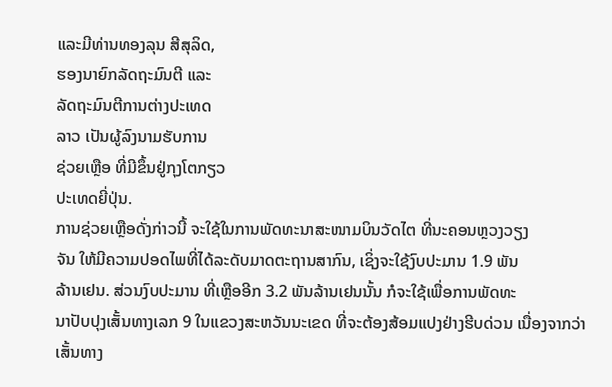ແລະມີທ່ານທອງລຸນ ສີສຸລິດ,
ຮອງນາຍົກລັດຖະມົນຕີ ແລະ
ລັດຖະມົນຕີການຕ່າງປະເທດ
ລາວ ເປັນຜູ້ລົງນາມຮັບການ
ຊ່ວຍເຫຼືອ ທີ່ມີຂຶ້ນຢູ່ກຸງໂຕກຽວ
ປະເທດຍີ່ປຸ່ນ.
ການຊ່ວຍເຫຼືອດັ່ງກ່າວນີ້ ຈະໃຊ້ໃນການພັດທະນາສະໜາມບິນວັດໄຕ ທີ່ນະຄອນຫຼວງວຽງ
ຈັນ ໃຫ້ມີຄວາມປອດໄພທີ່ໄດ້ລະດັບມາດຕະຖານສາກົນ, ເຊິ່ງຈະໃຊ້ງົບປະມານ 1.9 ພັນ
ລ້ານເຢນ. ສ່ວນງົບປະມານ ທີ່ເຫຼືອອີກ 3.2 ພັນລ້ານເຢນນັ້ນ ກໍຈະໃຊ້ເພື່ອການພັດທະ
ນາປັບປຸງເສັ້ນທາງເລກ 9 ໃນແຂວງສະຫວັນນະເຂດ ທີ່ຈະຕ້ອງສ້ອມແປງຢ່າງຮີບດ່ວນ ເນື່ອງຈາກວ່າເສັ້ນທາງ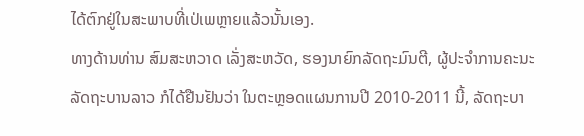ໄດ້ຕົກຢູ່ໃນສະພາບທີ່ເປ່ເພຫຼາຍແລ້ວນັ້ນເອງ.
ທາງດ້ານທ່ານ ສົມສະຫວາດ ເລັ່ງສະຫວັດ, ຮອງນາຍົກລັດຖະມົນຕີ, ຜູ້ປະຈໍາການຄະນະ
ລັດຖະບານລາວ ກໍໄດ້ຢືນຢັນວ່າ ໃນຕະຫຼອດແຜນການປີ 2010-2011 ນີ້, ລັດຖະບາ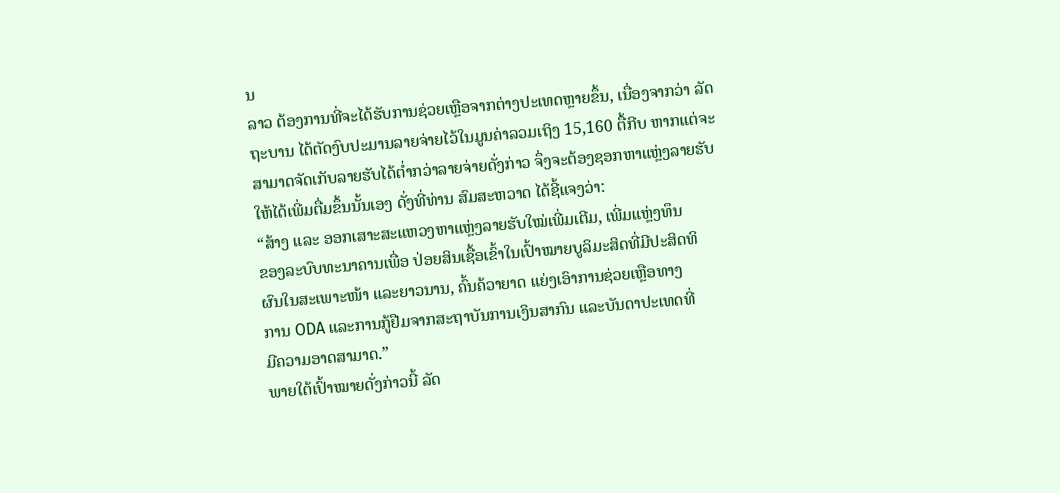ນ
ລາວ ຕ້ອງການທີ່ຈະໄດ້ຮັບການຊ່ວຍເຫຼືອຈາກຕ່າງປະເທດຫຼາຍຂຶ້ນ, ເນື່ອງຈາກວ່າ ລັດ
ຖະບານ ໄດ້ຕັດງົບປະມານລາຍຈ່າຍໄວ້ໃນມູນຄ່າລວມເຖິງ 15,160 ຕື້ກີບ ຫາກແຕ່ຈະ
ສາມາດຈັດເກັບລາຍຮັບໄດ້ຕໍ່າກວ່າລາຍຈ່າຍດັ່ງກ່າວ ຈຶ່ງຈະຕ້ອງຊອກຫາແຫຼ່ງລາຍຮັບ
ໃຫ້ໄດ້ເພີ່ມຕື່ມຂຶ້ນນັ້ນເອງ ດັ່ງທີ່ທ່ານ ສົມສະຫວາດ ໄດ້ຊີ້ແຈງວ່າ:
“ສ້າງ ແລະ ອອກເສາະສະແຫວງຫາແຫຼ່ງລາຍຮັບໃໝ່ເພີ່ມເຕີມ, ເພີ່ມແຫຼ່ງທຶນ
ຂອງລະບົບທະນາຄານເພື່ອ ປ່ອຍສິນເຊື້ອເຂົ້າໃນເປົ້າໝາຍບູລິມະສິດທີ່ມີປະສິດທິ
ຜົນໃນສະເພາະໜ້າ ແລະຍາວນານ, ຄົ້ນຄ້ວາຍາດ ແຍ່ງເອົາການຊ່ວຍເຫຼືອທາງ
ການ ODA ແລະການກູ້ຢືມຈາກສະຖາບັນການເງິນສາກົນ ແລະບັນດາປະເທດທີ່
ມີຄວາມອາດສາມາດ.”
ພາຍໃຕ້ເປົ້າໝາຍດັ່ງກ່າວນີ້ ລັດ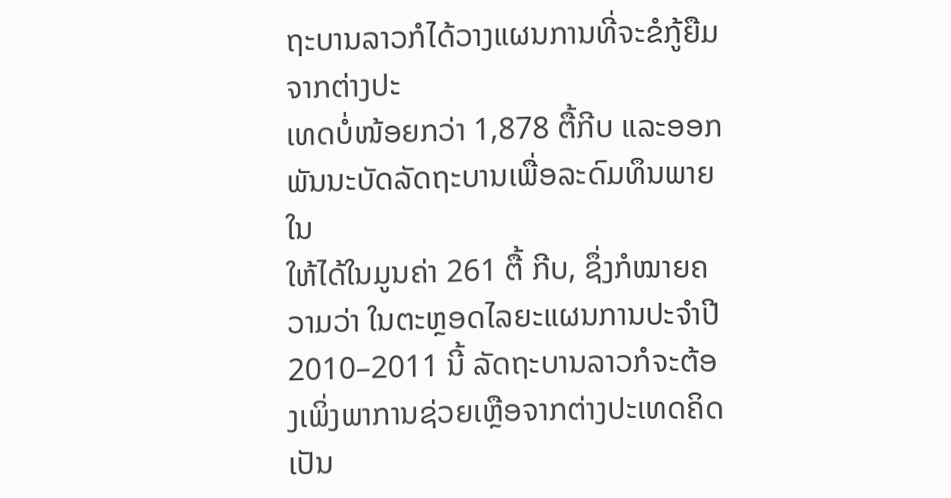ຖະບານລາວກໍໄດ້ວາງແຜນການທີ່ຈະຂໍກູ້ຍືມຈາກຕ່າງປະ
ເທດບໍ່ໜ້ອຍກວ່າ 1,878 ຕື້ກີບ ແລະອອກພັນນະບັດລັດຖະບານເພື່ອລະດົມທຶນພາຍໃນ
ໃຫ້ໄດ້ໃນມູນຄ່າ 261 ຕື້ ກີບ, ຊຶ່ງກໍໝາຍຄວາມວ່າ ໃນຕະຫຼອດໄລຍະແຜນການປະຈໍາປີ
2010–2011 ນີ້ ລັດຖະບານລາວກໍຈະຕ້ອງເພິ່ງພາການຊ່ວຍເຫຼືອຈາກຕ່າງປະເທດຄິດ
ເປັນ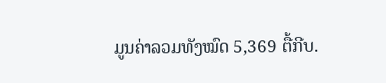ມູນຄ່າລວມທັງໝົດ 5,369 ຕື້ກີບ.